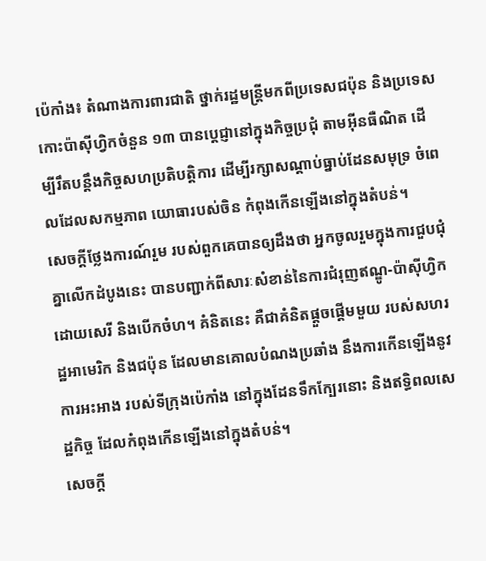ប៉េកាំង៖ តំណាងការពារជាតិ ថ្នាក់រដ្ឋមន្ត្រីមកពីប្រទេសជប៉ុន និងប្រទេសកោះប៉ាស៊ីហ្វិកចំនួន ១៣ បានប្តេជ្ញានៅក្នុងកិច្ចប្រជុំ តាមអ៊ីនធឺណិត ដើម្បីរឹតបន្តឹងកិច្ចសហប្រតិបត្តិការ ដើម្បីរក្សាសណ្តាប់ធ្នាប់ដែនសមុទ្រ ចំពេលដែលសកម្មភាព យោធារបស់ចិន កំពុងកើនឡើងនៅក្នុងតំបន់។
សេចក្តីថ្លែងការណ៍រួម របស់ពួកគេបានឲ្យដឹងថា អ្នកចូលរួមក្នុងការជួបជុំគ្នាលើកដំបូងនេះ បានបញ្ជាក់ពីសារៈសំខាន់នៃការជំរុញឥណ្ឌូ-ប៉ាស៊ីហ្វិក ដោយសេរី និងបើកចំហ។ គំនិតនេះ គឺជាគំនិតផ្តួចផ្តើមមួយ របស់សហរដ្ឋអាមេរិក និងជប៉ុន ដែលមានគោលបំណងប្រឆាំង នឹងការកើនឡើងនូវការអះអាង របស់ទីក្រុងប៉េកាំង នៅក្នុងដែនទឹកក្បែរនោះ និងឥទ្ធិពលសេដ្ឋកិច្ច ដែលកំពុងកើនឡើងនៅក្នុងតំបន់។
សេចក្តី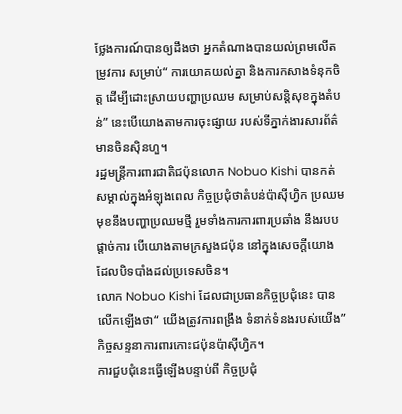ថ្លែងការណ៍បានឲ្យដឹងថា អ្នកតំណាងបានយល់ព្រមលើតម្រូវការ សម្រាប់“ ការយោគយល់គ្នា និងការកសាងទំនុកចិត្ត ដើម្បីដោះស្រាយបញ្ហាប្រឈម សម្រាប់សន្តិសុខក្នុងតំបន់” នេះបើយោងតាមការចុះផ្សាយ របស់ទីភ្នាក់ងារសារព័ត៌មានចិនស៊ិនហួ។
រដ្ឋមន្ត្រីការពារជាតិជប៉ុនលោក Nobuo Kishi បានកត់សម្គាល់ក្នុងអំឡុងពេល កិច្ចប្រជុំថាតំបន់ប៉ាស៊ីហ្វិក ប្រឈមមុខនឹងបញ្ហាប្រឈមថ្មី រួមទាំងការការពារប្រឆាំង នឹងរបបផ្តាច់ការ បើយោងតាមក្រសួងជប៉ុន នៅក្នុងសេចក្តីយោង ដែលបិទបាំងដល់ប្រទេសចិន។
លោក Nobuo Kishi ដែលជាប្រធានកិច្ចប្រជុំនេះ បានលើកឡើងថា“ យើងត្រូវការពង្រឹង ទំនាក់ទំនងរបស់យើង” កិច្ចសន្ទនាការពារកោះជប៉ុនប៉ាស៊ីហ្វិក។
ការជួបជុំនេះធ្វើឡើងបន្ទាប់ពី កិច្ចប្រជុំ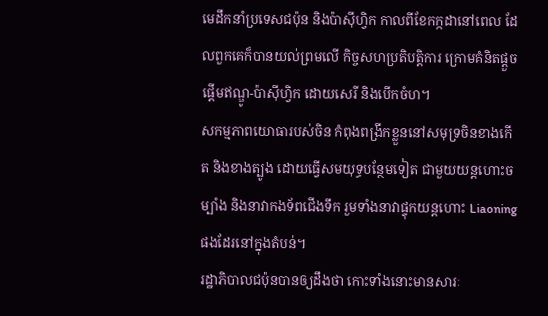មេដឹកនាំប្រទេសជប៉ុន និងប៉ាស៊ីហ្វិក កាលពីខែកក្កដានៅពេល ដែលពួកគេក៏បានយល់ព្រមលើ កិច្ចសហប្រតិបត្តិការ ក្រោមគំនិតផ្តួចផ្តើមឥណ្ឌូ-ប៉ាស៊ីហ្វិក ដោយសេរី និងបើកចំហ។
សកម្មភាពយោធារបស់ចិន កំពុងពង្រីកខ្លួននៅសមុទ្រចិនខាងកើត និងខាងត្បូង ដោយធ្វើសមយុទ្ធបន្ថែមទៀត ជាមួយយន្តហោះចម្បាំង និងនាវាកងទ័ពជើងទឹក រួមទាំងនាវាផ្ទុកយន្តហោះ Liaoning ផងដែរនៅក្នុងតំបន់។
រដ្ឋាភិបាលជប៉ុនបានឲ្យដឹងថា កោះទាំងនោះមានសារៈ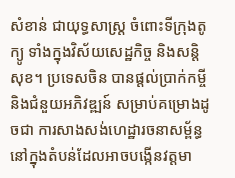សំខាន់ ជាយុទ្ធសាស្ត្រ ចំពោះទីក្រុងតូក្យូ ទាំងក្នុងវិស័យសេដ្ឋកិច្ច និងសន្តិសុខ។ ប្រទេសចិន បានផ្តល់ប្រាក់កម្ចី និងជំនួយអភិវឌ្ឍន៍ សម្រាប់គម្រោងដូចជា ការសាងសង់ហេដ្ឋារចនាសម្ព័ន្ធ នៅក្នុងតំបន់ដែលអាចបង្កើនវត្តមា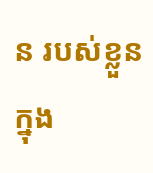ន របស់ខ្លួនក្នុង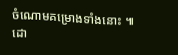ចំណោមគម្រោងទាំងនោះ ៕
ដោ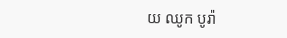យ ឈូក បូរ៉ា